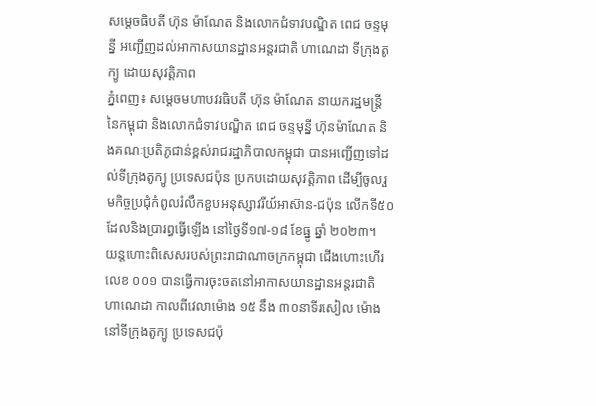សម្តេចធិបតី ហ៊ុន ម៉ាណែត និងលោកជំទាវបណ្ឌិត ពេជ ចន្ទមុន្នី អញ្ជើញដល់អាកាសយានដ្ឋានអន្តរជាតិ ហាណេដា ទីក្រុងតូក្យូ ដោយសុវត្តិភាព
ភ្នំពេញ៖ សម្តេចមហាបវរធិបតី ហ៊ុន ម៉ាណែត នាយករដ្ឋមន្រ្តី នៃកម្ពុជា និងលោកជំទាវបណ្ឌិត ពេជ ចន្ទមុន្នី ហ៊ុនម៉ាណែត និងគណៈប្រតិភូជាន់ខ្ពស់រាជរដ្ឋាភិបាលកម្ពុជា បានអញ្ជើញទៅដល់ទីក្រុងតូក្យូ ប្រទេសជប៉ុន ប្រកបដោយសុវត្តិភាព ដើម្បីចូលរួមកិច្ចប្រជុំកំពូលរំលឹកខួបអនុស្សាវរីយ៍អាស៊ាន-ជប៉ុន លើកទី៥០ ដែលនិងប្រារព្ធធ្វើឡើង នៅថ្ងៃទី១៧-១៨ ខែធ្នូ ឆ្នាំ ២០២៣។
យន្តហោះពិសេសរបស់ព្រះរាជាណាចក្រកម្ពុជា ជើងហោះហើរលេខ ០០១ បានធ្វើការចុះចតនៅអាកាសយានដ្ឋានអន្តរជាតិ ហាណេដា កាលពីវេលាម៉ោង ១៥ នឹង ៣០នាទីរសៀល ម៉ោងនៅទីក្រុងតូក្យូ ប្រទេសជប៉ុ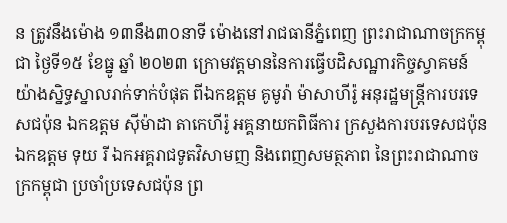ន ត្រូវនឹងម៉ោង ១៣នឹង៣០នាទី ម៉ោងនៅរាជធានីភ្នំពេញ ព្រះរាជាណាចក្រកម្ពុជា ថ្ងៃទី១៥ ខែធ្នូ ឆ្នាំ ២០២៣ ក្រោមវត្តមាននៃការធ្វើបដិសណ្ឋារកិច្ចស្វាគមន៍យ៉ាងស្និទ្ធស្នាលរាក់ទាក់បំផុត ពីឯកឧត្តម គូមូរ៉ា ម៉ាសាហីរ៉ូ អនុរដ្ឋមន្រ្តីការបរទេសជប៉ុន ឯកឧត្តម ស៊ីម៉ាដា តាកេហីរ៉ូ អគ្គនាយកពិធីការ ក្រសួងការបរទេសជប៉ុន ឯកឧត្តម ទុយ រី ឯកអគ្គរាជទូតវិសាមញ និងពេញសមត្ថភាព នៃព្រះរាជាណាចក្រកម្ពុជា ប្រចាំប្រទេសជប៉ុន ព្រ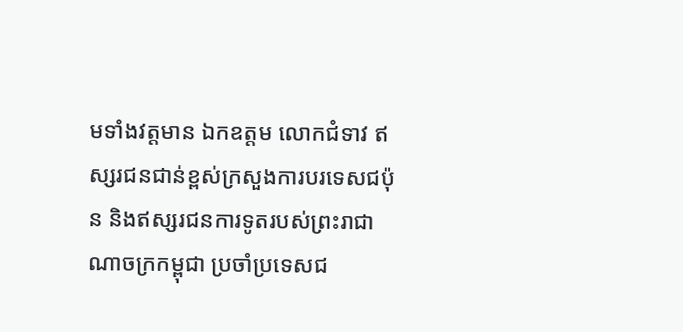មទាំងវត្តមាន ឯកឧត្តម លោកជំទាវ ឥស្សរជនជាន់ខ្ពស់ក្រសួងការបរទេសជប៉ុន និងឥស្សរជនការទូតរបស់ព្រះរាជាណាចក្រកម្ពុជា ប្រចាំប្រទេសជ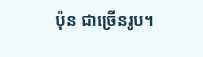ប៉ុន ជាច្រើនរូប។